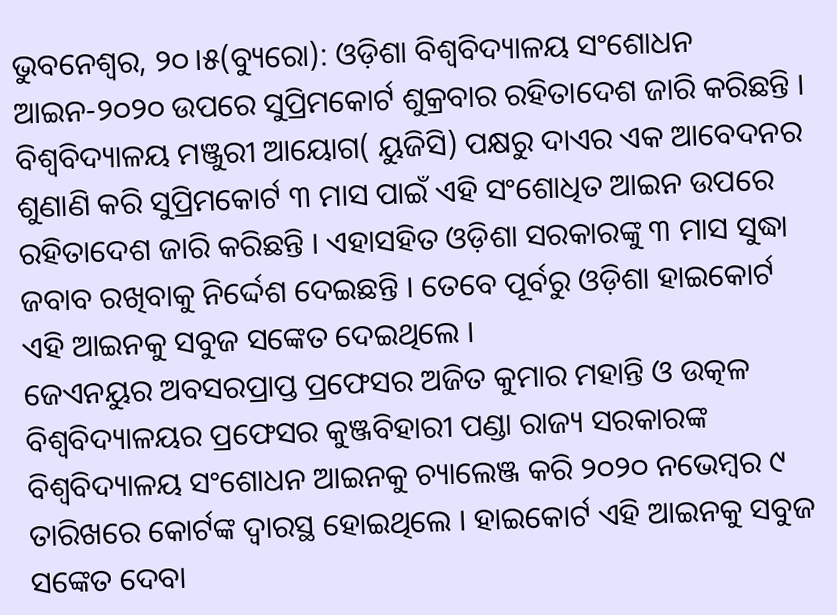ଭୁବନେଶ୍ୱର, ୨୦।୫(ବ୍ୟୁରୋ): ଓଡ଼ିଶା ବିଶ୍ୱବିଦ୍ୟାଳୟ ସଂଶୋଧନ ଆଇନ-୨୦୨୦ ଉପରେ ସୁପ୍ରିମକୋର୍ଟ ଶୁକ୍ରବାର ରହିତାଦେଶ ଜାରି କରିଛନ୍ତି । ବିଶ୍ୱବିଦ୍ୟାଳୟ ମଞ୍ଜୁରୀ ଆୟୋଗ( ୟୁଜିସି) ପକ୍ଷରୁ ଦାଏର ଏକ ଆବେଦନର ଶୁଣାଣି କରି ସୁପ୍ରିମକୋର୍ଟ ୩ ମାସ ପାଇଁ ଏହି ସଂଶୋଧିତ ଆଇନ ଉପରେ ରହିତାଦେଶ ଜାରି କରିଛନ୍ତି । ଏହାସହିତ ଓଡ଼ିଶା ସରକାରଙ୍କୁ ୩ ମାସ ସୁଦ୍ଧା ଜବାବ ରଖିବାକୁ ନିର୍ଦ୍ଦେଶ ଦେଇଛନ୍ତି । ତେବେ ପୂର୍ବରୁ ଓଡ଼ିଶା ହାଇକୋର୍ଟ ଏହି ଆଇନକୁ ସବୁଜ ସଙ୍କେତ ଦେଇଥିଲେ ।
ଜେଏନୟୁର ଅବସରପ୍ରାପ୍ତ ପ୍ରଫେସର ଅଜିତ କୁମାର ମହାନ୍ତି ଓ ଉତ୍କଳ ବିଶ୍ୱବିଦ୍ୟାଳୟର ପ୍ରଫେସର କୁଞ୍ଜବିହାରୀ ପଣ୍ଡା ରାଜ୍ୟ ସରକାରଙ୍କ ବିଶ୍ୱବିଦ୍ୟାଳୟ ସଂଶୋଧନ ଆଇନକୁ ଚ୍ୟାଲେଞ୍ଜ କରି ୨୦୨୦ ନଭେମ୍ବର ୯ ତାରିଖରେ କୋର୍ଟଙ୍କ ଦ୍ୱାରସ୍ଥ ହୋଇଥିଲେ । ହାଇକୋର୍ଟ ଏହି ଆଇନକୁ ସବୁଜ ସଙ୍କେତ ଦେବା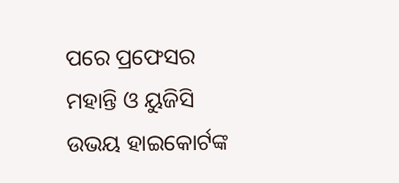ପରେ ପ୍ରଫେସର ମହାନ୍ତି ଓ ୟୁଜିସି ଉଭୟ ହାଇକୋର୍ଟଙ୍କ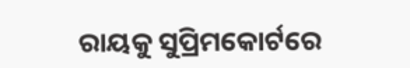ରାୟକୁ ସୁପ୍ରିମକୋର୍ଟରେ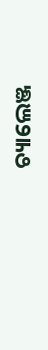ଚ୍ୟାଲେଞ୍ଜ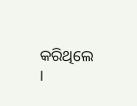କରିଥିଲେ ।